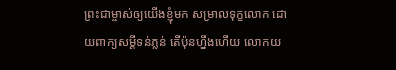ព្រះជាម្ចាស់ឲ្យយើងខ្ញុំមក សម្រាលទុក្ខលោក ដោយពាក្យសម្ដីទន់ភ្លន់ តើប៉ុនហ្នឹងហើយ លោកយ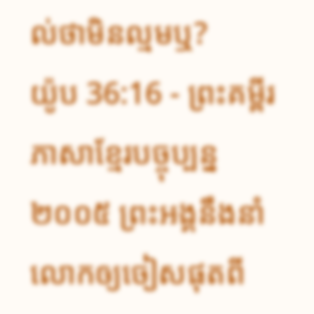ល់ថាមិនល្មមឬ?
យ៉ូប 36:16 - ព្រះគម្ពីរភាសាខ្មែរបច្ចុប្បន្ន ២០០៥ ព្រះអង្គនឹងនាំលោកឲ្យចៀសផុតពី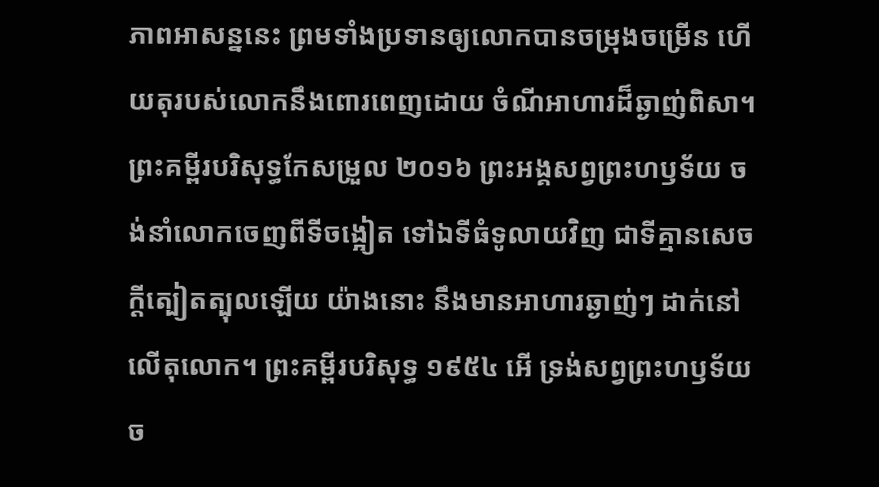ភាពអាសន្ននេះ ព្រមទាំងប្រទានឲ្យលោកបានចម្រុងចម្រើន ហើយតុរបស់លោកនឹងពោរពេញដោយ ចំណីអាហារដ៏ឆ្ងាញ់ពិសា។ ព្រះគម្ពីរបរិសុទ្ធកែសម្រួល ២០១៦ ព្រះអង្គសព្វព្រះហឫទ័យ ចង់នាំលោកចេញពីទីចង្អៀត ទៅឯទីធំទូលាយវិញ ជាទីគ្មានសេចក្ដីត្បៀតត្បុលឡើយ យ៉ាងនោះ នឹងមានអាហារឆ្ងាញ់ៗ ដាក់នៅលើតុលោក។ ព្រះគម្ពីរបរិសុទ្ធ ១៩៥៤ អើ ទ្រង់សព្វព្រះហឫទ័យច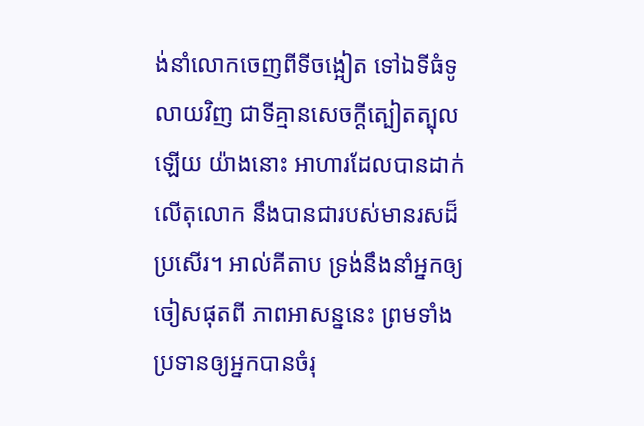ង់នាំលោកចេញពីទីចង្អៀត ទៅឯទីធំទូលាយវិញ ជាទីគ្មានសេចក្ដីត្បៀតត្បុលឡើយ យ៉ាងនោះ អាហារដែលបានដាក់លើតុលោក នឹងបានជារបស់មានរសដ៏ប្រសើរ។ អាល់គីតាប ទ្រង់នឹងនាំអ្នកឲ្យចៀសផុតពី ភាពអាសន្ននេះ ព្រមទាំងប្រទានឲ្យអ្នកបានចំរុ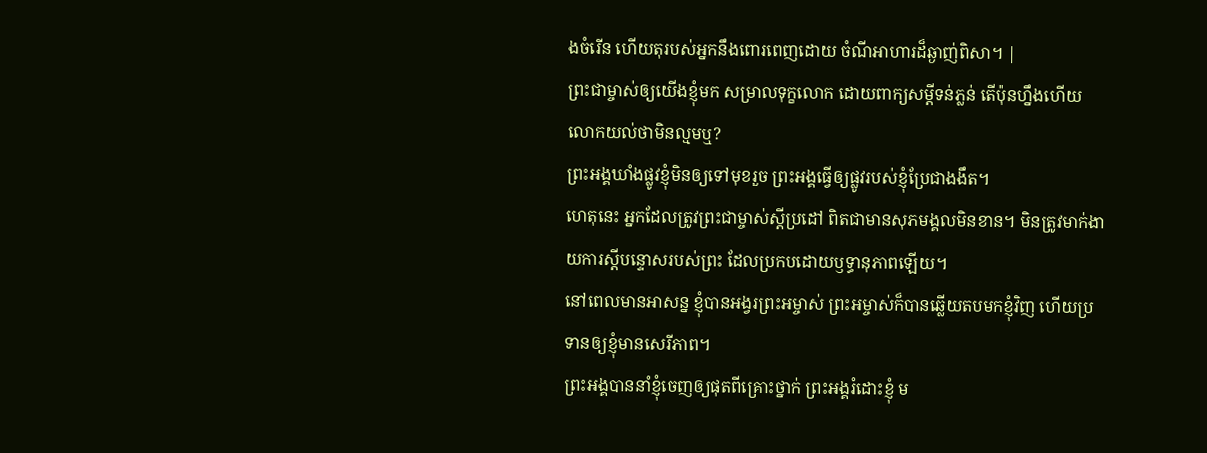ងចំរើន ហើយតុរបស់អ្នកនឹងពោរពេញដោយ ចំណីអាហារដ៏ឆ្ងាញ់ពិសា។ |
ព្រះជាម្ចាស់ឲ្យយើងខ្ញុំមក សម្រាលទុក្ខលោក ដោយពាក្យសម្ដីទន់ភ្លន់ តើប៉ុនហ្នឹងហើយ លោកយល់ថាមិនល្មមឬ?
ព្រះអង្គឃាំងផ្លូវខ្ញុំមិនឲ្យទៅមុខរួច ព្រះអង្គធ្វើឲ្យផ្លូវរបស់ខ្ញុំប្រែជាងងឹត។
ហេតុនេះ អ្នកដែលត្រូវព្រះជាម្ចាស់ស្ដីប្រដៅ ពិតជាមានសុភមង្គលមិនខាន។ មិនត្រូវមាក់ងាយការស្ដីបន្ទោសរបស់ព្រះ ដែលប្រកបដោយឫទ្ធានុភាពឡើយ។
នៅពេលមានអាសន្ន ខ្ញុំបានអង្វរព្រះអម្ចាស់ ព្រះអម្ចាស់ក៏បានឆ្លើយតបមកខ្ញុំវិញ ហើយប្រទានឲ្យខ្ញុំមានសេរីភាព។
ព្រះអង្គបាននាំខ្ញុំចេញឲ្យផុតពីគ្រោះថ្នាក់ ព្រះអង្គរំដោះខ្ញុំ ម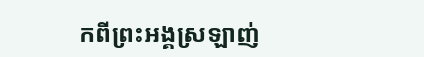កពីព្រះអង្គស្រឡាញ់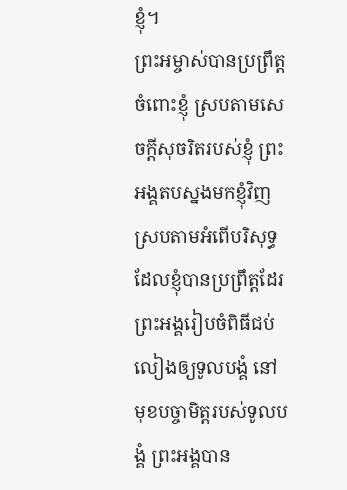ខ្ញុំ។
ព្រះអម្ចាស់បានប្រព្រឹត្តចំពោះខ្ញុំ ស្របតាមសេចក្ដីសុចរិតរបស់ខ្ញុំ ព្រះអង្គតបស្នងមកខ្ញុំវិញ ស្របតាមអំពើបរិសុទ្ធដែលខ្ញុំបានប្រព្រឹត្តដែរ
ព្រះអង្គរៀបចំពិធីជប់លៀងឲ្យទូលបង្គំ នៅមុខបច្ចាមិត្តរបស់ទូលបង្គំ ព្រះអង្គបាន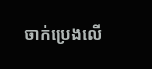ចាក់ប្រេងលើ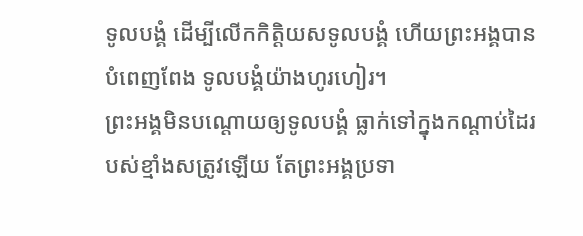ទូលបង្គំ ដើម្បីលើកកិត្តិយសទូលបង្គំ ហើយព្រះអង្គបានបំពេញពែង ទូលបង្គំយ៉ាងហូរហៀរ។
ព្រះអង្គមិនបណ្តោយឲ្យទូលបង្គំ ធ្លាក់ទៅក្នុងកណ្ដាប់ដៃរបស់ខ្មាំងសត្រូវឡើយ តែព្រះអង្គប្រទា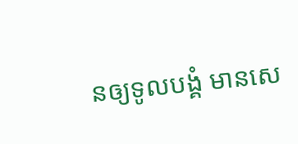នឲ្យទូលបង្គំ មានសេ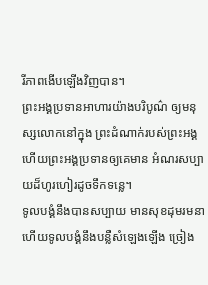រីភាពងើបឡើងវិញបាន។
ព្រះអង្គប្រទានអាហារយ៉ាងបរិបូណ៌ ឲ្យមនុស្សលោកនៅក្នុង ព្រះដំណាក់របស់ព្រះអង្គ ហើយព្រះអង្គប្រទានឲ្យគេមាន អំណរសប្បាយដ៏ហូរហៀរដូចទឹកទន្លេ។
ទូលបង្គំនឹងបានសប្បាយ មានសុខដុមរមនា ហើយទូលបង្គំនឹងបន្លឺសំឡេងឡើង ច្រៀង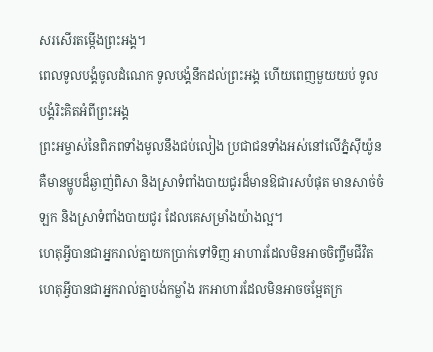សរសើរតម្កើងព្រះអង្គ។
ពេលទូលបង្គំចូលដំណេក ទូលបង្គំនឹកដល់ព្រះអង្គ ហើយពេញមួយយប់ ទូលបង្គំរិះគិតអំពីព្រះអង្គ
ព្រះអម្ចាស់នៃពិភពទាំងមូលនឹងជប់លៀង ប្រជាជនទាំងអស់នៅលើភ្នំស៊ីយ៉ូន គឺមានម្ហូបដ៏ឆ្ងាញ់ពិសា និងស្រាទំពាំងបាយជូរដ៏មានឱជារសបំផុត មានសាច់ចំឡក និងស្រាទំពាំងបាយជូរ ដែលគេសម្រាំងយ៉ាងល្អ។
ហេតុអ្វីបានជាអ្នករាល់គ្នាយកប្រាក់ទៅទិញ អាហារដែលមិនអាចចិញ្ចឹមជីវិត ហេតុអ្វីបានជាអ្នករាល់គ្នាបង់កម្លាំង រកអាហារដែលមិនអាចចម្អែតក្រ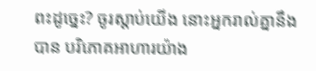ពះដូច្នេះ? ចូរស្ដាប់យើង នោះអ្នករាល់គ្នានឹងបាន បរិភោគអាហារយ៉ាង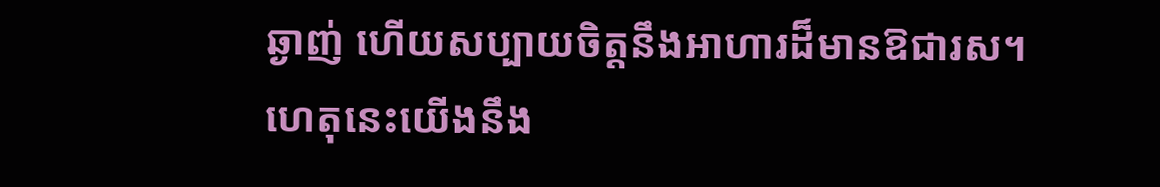ឆ្ងាញ់ ហើយសប្បាយចិត្តនឹងអាហារដ៏មានឱជារស។
ហេតុនេះយើងនឹង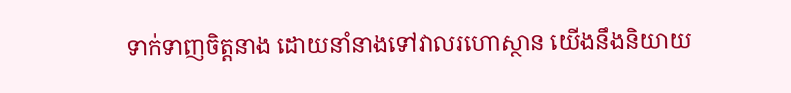ទាក់ទាញចិត្តនាង ដោយនាំនាងទៅវាលរហោស្ថាន យើងនឹងនិយាយ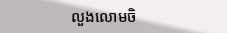លួងលោមចិ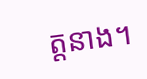ត្តនាង។